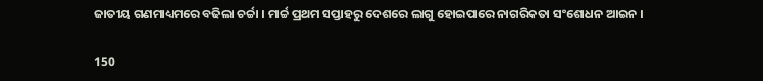ଜାତୀୟ ଗଣମାଧ୍ୟମରେ ବଢିଲା ଚର୍ଚ୍ଚା । ମାର୍ଚ୍ଚ ପ୍ରଥମ ସପ୍ତାହରୁ ଦେଶରେ ଲାଗୁ ହୋଇପାରେ ନାଗରିକତା ସଂଶୋଧନ ଆଇନ ।

150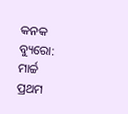କନକ ବ୍ୟୁରୋ: ମାର୍ଚ୍ଚ ପ୍ରଥମ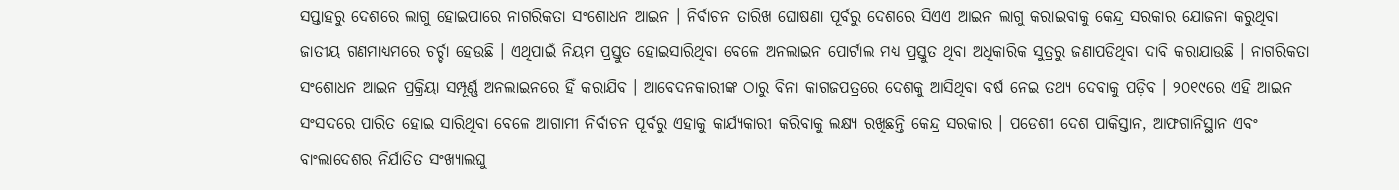ସପ୍ତାହରୁ ଦେଶରେ ଲାଗୁ ହୋଇପାରେ ନାଗରିକତା ସଂଶୋଧନ ଆଇନ । ନିର୍ବାଚନ ତାରିଖ ଘୋଷଣା ପୂର୍ବରୁ ଦେଶରେ ସିଏଏ ଆଇନ ଲାଗୁ କରାଇବାକୁ କେନ୍ଦ୍ର ସରକାର ଯୋଜନା କରୁଥିବା ଜାତୀୟ ଗଣମାଧ୍ୟମରେ ଚର୍ଚ୍ଚା ହେଉଛି । ଏଥିପାଇଁ ନିୟମ ପ୍ରସ୍ତୁତ ହୋଇସାରିଥିବା ବେଳେ ଅନଲାଇନ ପୋର୍ଟାଲ ମଧ୍ୟ ପ୍ରସ୍ତୁତ ଥିବା ଅଧିକାରିକ ସୁତ୍ରରୁ ଜଣାପଡିଥିବା ଦାବି କରାଯାଉଛି । ନାଗରିକତା ସଂଶୋଧନ ଆଇନ ପ୍ରକ୍ରିୟା ସମ୍ପୂର୍ଣ୍ଣ ଅନଲାଇନରେ ହିଁ କରାଯିବ । ଆବେଦନକାରୀଙ୍କ ଠାରୁ ବିନା କାଗଜପତ୍ରରେ ଦେଶକୁ ଆସିଥିବା ବର୍ଷ ନେଇ ତଥ୍ୟ ଦେବାକୁ ପଡ଼ିବ । ୨୦୧୯ରେ ଏହି ଆଇନ ସଂସଦରେ ପାରିତ ହୋଇ ସାରିଥିବା ବେଳେ ଆଗାମୀ ନିର୍ବାଚନ ପୂର୍ବରୁ ଏହାକୁ କାର୍ଯ୍ୟକାରୀ କରିବାକୁ ଲକ୍ଷ୍ୟ ରଖିଛନ୍ତି କେନ୍ଦ୍ର ସରକାର । ପଡେଶୀ ଦେଶ ପାକିସ୍ତାନ, ଆଫଗାନିସ୍ଥାନ ଏବଂ ବାଂଲାଦେଶର ନିର୍ଯାତିତ ସଂଖ୍ୟାଲଘୁ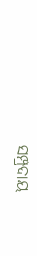ସମ୍ପ୍ରଦାୟ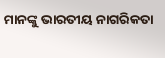ମାନଙ୍କୁ ଭାରତୀୟ ନାଗରିକତା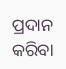ପ୍ରଦାନ କରିବା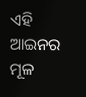ଏହି ଆଇନର ମୂଳ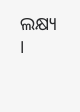ଲକ୍ଷ୍ୟ ।